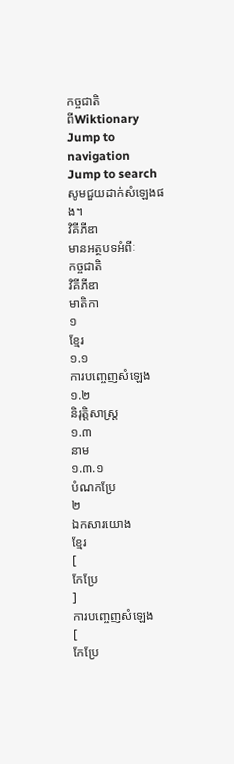កច្ចជាតិ
ពីWiktionary
Jump to navigation
Jump to search
សូមជួយដាក់សំឡេងផង។
វិគីភីឌា
មានអត្ថបទអំពីៈ
កច្ចជាតិ
វិគីភីឌា
មាតិកា
១
ខ្មែរ
១.១
ការបញ្ចេញសំឡេង
១.២
និរុត្តិសាស្ត្រ
១.៣
នាម
១.៣.១
បំណកប្រែ
២
ឯកសារយោង
ខ្មែរ
[
កែប្រែ
]
ការបញ្ចេញសំឡេង
[
កែប្រែ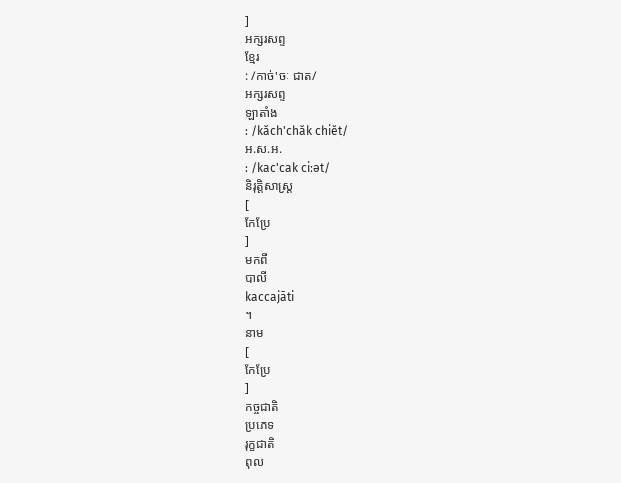]
អក្សរសព្ទ
ខ្មែរ
: /កាច់'ចៈ ជាត/
អក្សរសព្ទ
ឡាតាំង
: /kăch'chăk chiĕt/
អ.ស.អ.
: /kac'cak ciːət/
និរុត្តិសាស្ត្រ
[
កែប្រែ
]
មកពី
បាលី
kaccajāti
។
នាម
[
កែប្រែ
]
កច្ចជាតិ
ប្រភេទ
រុក្ខជាតិ
ពុល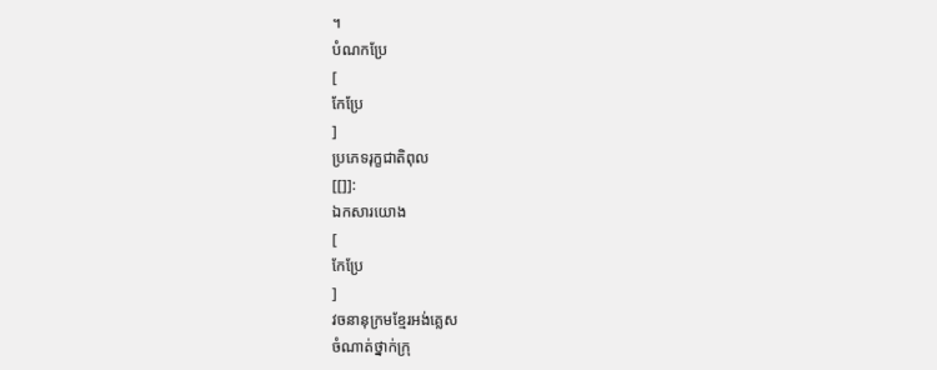។
បំណកប្រែ
[
កែប្រែ
]
ប្រភេទរុក្ខជាតិពុល
[[]]:
ឯកសារយោង
[
កែប្រែ
]
វចនានុក្រមខ្មែរអង់គ្លេស
ចំណាត់ថ្នាក់ក្រុ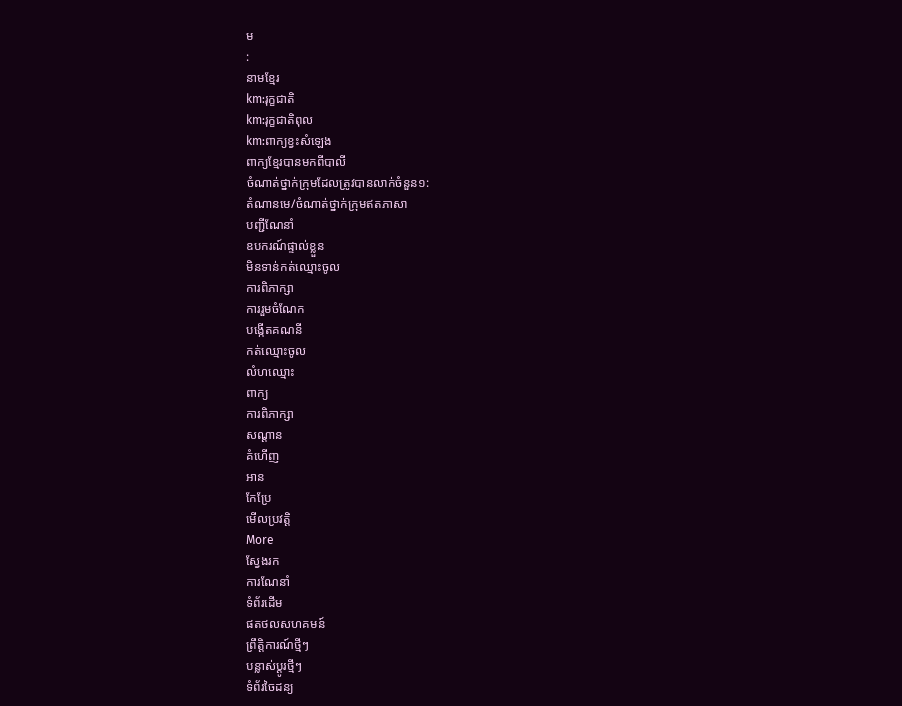ម
:
នាមខ្មែរ
km:រុក្ខជាតិ
km:រុក្ខជាតិពុល
km:ពាក្យខ្វះសំឡេង
ពាក្យខ្មែរបានមកពីបាលី
ចំណាត់ថ្នាក់ក្រុមដែលត្រូវបានលាក់ចំនួន១:
តំណានមេ/ចំណាត់ថ្នាក់ក្រុមឥតភាសា
បញ្ជីណែនាំ
ឧបករណ៍ផ្ទាល់ខ្លួន
មិនទាន់កត់ឈ្មោះចូល
ការពិភាក្សា
ការរួមចំណែក
បង្កើតគណនី
កត់ឈ្មោះចូល
លំហឈ្មោះ
ពាក្យ
ការពិភាក្សា
សណ្ដាន
គំហើញ
អាន
កែប្រែ
មើលប្រវត្តិ
More
ស្វែងរក
ការណែនាំ
ទំព័រដើម
ផតថលសហគមន៍
ព្រឹត្តិការណ៍ថ្មីៗ
បន្លាស់ប្ដូរថ្មីៗ
ទំព័រចៃដន្យ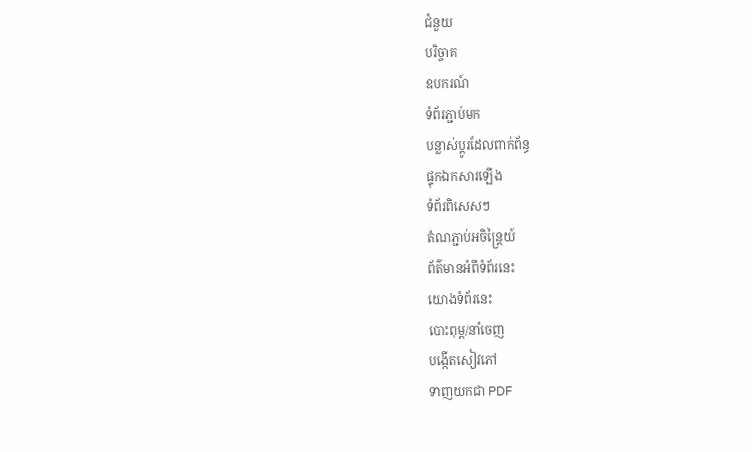ជំនួយ
បរិច្ចាគ
ឧបករណ៍
ទំព័រភ្ជាប់មក
បន្លាស់ប្ដូរដែលពាក់ព័ន្ធ
ផ្ទុកឯកសារឡើង
ទំព័រពិសេសៗ
តំណភ្ជាប់អចិន្ត្រៃយ៍
ព័ត៌មានអំពីទំព័រនេះ
យោងទំព័រនេះ
បោះពុម្ព/នាំចេញ
បង្កើតសៀវភៅ
ទាញយកជា PDF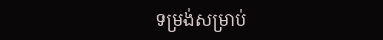ទម្រង់សម្រាប់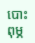បោះពុម្ភ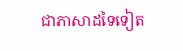ជាភាសាដទៃទៀត